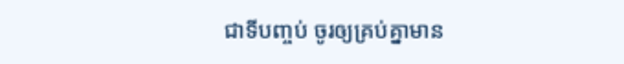ជាទីបញ្ចប់ ចូរឲ្យគ្រប់គ្នាមាន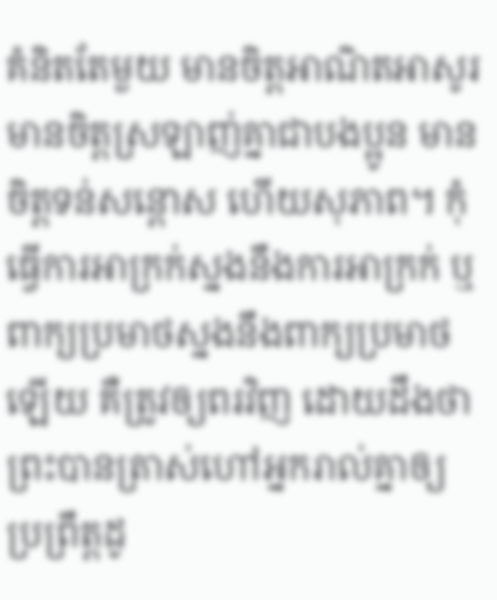គំនិតតែមួយ មានចិត្តអាណិតអាសូរ មានចិត្តស្រឡាញ់គ្នាជាបងប្អូន មានចិត្តទន់សន្តោស ហើយសុភាព។ កុំធ្វើការអាក្រក់ស្នងនឹងការអាក្រក់ ឬពាក្យប្រមាថស្នងនឹងពាក្យប្រមាថឡើយ គឺត្រូវឲ្យពរវិញ ដោយដឹងថា ព្រះបានត្រាស់ហៅអ្នករាល់គ្នាឲ្យប្រព្រឹត្តដូ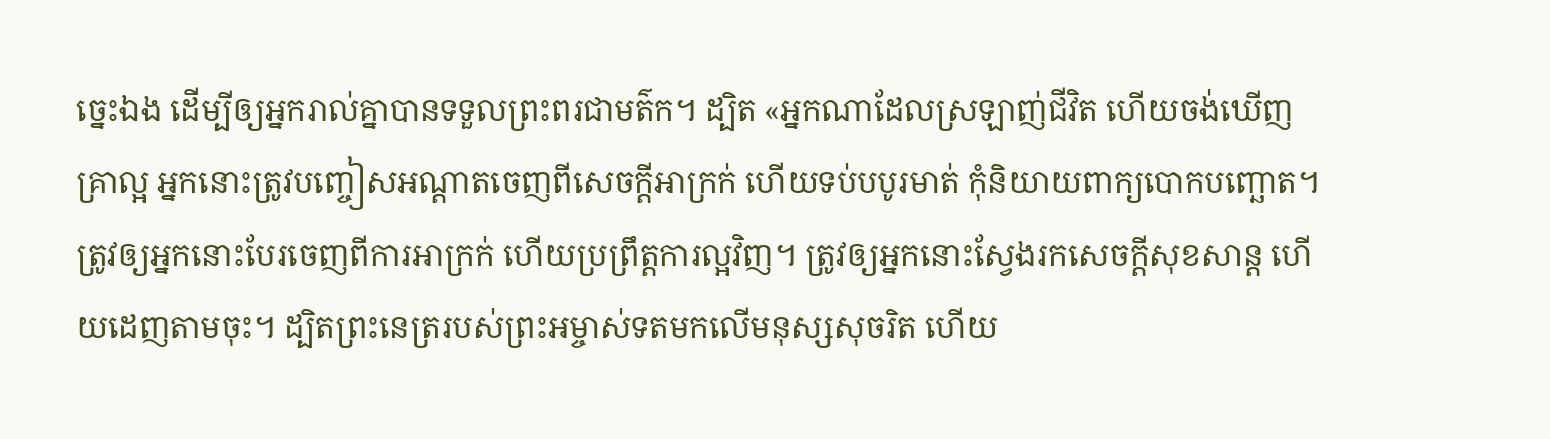ច្នេះឯង ដើម្បីឲ្យអ្នករាល់គ្នាបានទទួលព្រះពរជាមត៌ក។ ដ្បិត «អ្នកណាដែលស្រឡាញ់ជីវិត ហើយចង់ឃើញគ្រាល្អ អ្នកនោះត្រូវបញ្ចៀសអណ្តាតចេញពីសេចក្តីអាក្រក់ ហើយទប់បបូរមាត់ កុំនិយាយពាក្យបោកបញ្ឆោត។ ត្រូវឲ្យអ្នកនោះបែរចេញពីការអាក្រក់ ហើយប្រព្រឹត្តការល្អវិញ។ ត្រូវឲ្យអ្នកនោះស្វែងរកសេចក្ដីសុខសាន្ដ ហើយដេញតាមចុះ។ ដ្បិតព្រះនេត្ររបស់ព្រះអម្ចាស់ទតមកលើមនុស្សសុចរិត ហើយ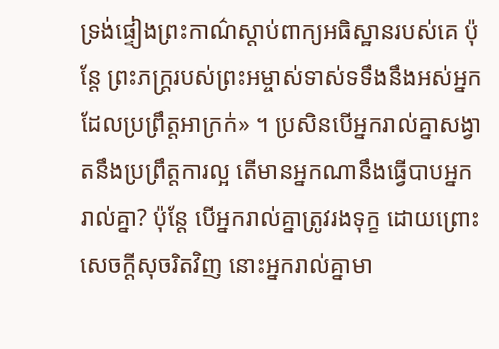ទ្រង់ផ្ទៀងព្រះកាណ៌ស្តាប់ពាក្យអធិស្ឋានរបស់គេ ប៉ុន្តែ ព្រះភក្ត្ររបស់ព្រះអម្ចាស់ទាស់ទទឹងនឹងអស់អ្នកដែលប្រព្រឹត្តអាក្រក់» ។ ប្រសិនបើអ្នករាល់គ្នាសង្វាតនឹងប្រព្រឹត្តការល្អ តើមានអ្នកណានឹងធ្វើបាបអ្នករាល់គ្នា? ប៉ុន្តែ បើអ្នករាល់គ្នាត្រូវរងទុក្ខ ដោយព្រោះសេចក្តីសុចរិតវិញ នោះអ្នករាល់គ្នាមា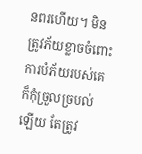នពរហើយ។ មិនត្រូវភ័យខ្លាចចំពោះការបំភ័យរបស់គេ ក៏កុំច្រួលច្របល់ឡើយ តែត្រូវ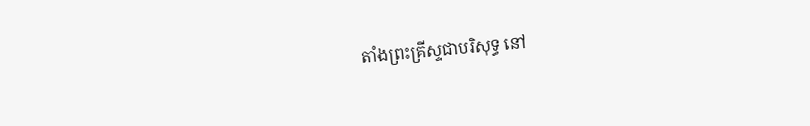តាំងព្រះគ្រីស្ទជាបរិសុទ្ធ នៅ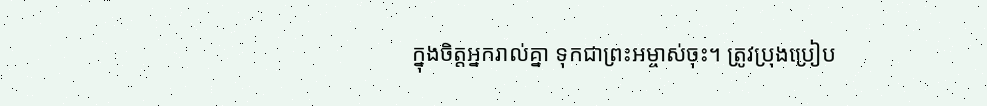ក្នុងចិត្តអ្នករាល់គ្នា ទុកជាព្រះអម្ចាស់ចុះ។ ត្រូវប្រុងប្រៀប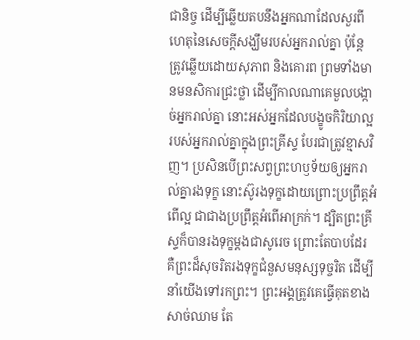ជានិច្ច ដើម្បីឆ្លើយតបនឹងអ្នកណាដែលសួរពីហេតុនៃសេចក្តីសង្ឃឹមរបស់អ្នករាល់គ្នា ប៉ុន្តែ ត្រូវឆ្លើយដោយសុភាព និងគោរព ព្រមទាំងមានមនសិការជ្រះថ្លា ដើម្បីកាលណាគេមួលបង្កាច់អ្នករាល់គ្នា នោះអស់អ្នកដែលបង្ខូចកិរិយាល្អរបស់អ្នករាល់គ្នាក្នុងព្រះគ្រីស្ទ បែរជាត្រូវខ្មាសវិញ។ ប្រសិនបើព្រះសព្វព្រះហឫទ័យឲ្យអ្នករាល់គ្នារងទុក្ខ នោះស៊ូរងទុក្ខដោយព្រោះប្រព្រឹត្តអំពើល្អ ជាជាងប្រព្រឹត្តអំពើអាក្រក់។ ដ្បិតព្រះគ្រីស្ទក៏បានរងទុក្ខម្តងជាសូរេច ព្រោះតែបាបដែរ គឺព្រះដ៏សុចរិតរងទុក្ខជំនួសមនុស្សទុច្ចរិត ដើម្បីនាំយើងទៅរកព្រះ។ ព្រះអង្គត្រូវគេធ្វើគុតខាងសាច់ឈាម តែ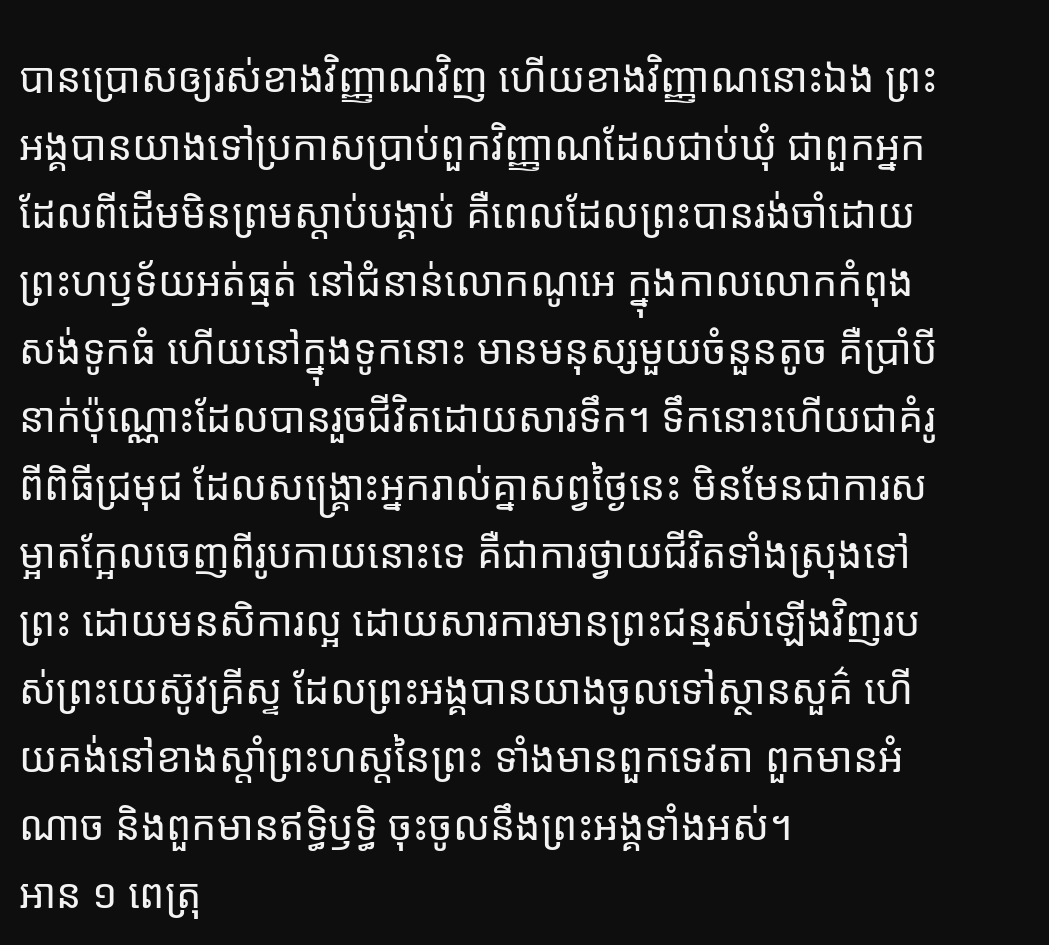បានប្រោសឲ្យរស់ខាងវិញ្ញាណវិញ ហើយខាងវិញ្ញាណនោះឯង ព្រះអង្គបានយាងទៅប្រកាសប្រាប់ពួកវិញ្ញាណដែលជាប់ឃុំ ជាពួកអ្នកដែលពីដើមមិនព្រមស្តាប់បង្គាប់ គឺពេលដែលព្រះបានរង់ចាំដោយព្រះហឫទ័យអត់ធ្មត់ នៅជំនាន់លោកណូអេ ក្នុងកាលលោកកំពុងសង់ទូកធំ ហើយនៅក្នុងទូកនោះ មានមនុស្សមួយចំនួនតូច គឺប្រាំបីនាក់ប៉ុណ្ណោះដែលបានរួចជីវិតដោយសារទឹក។ ទឹកនោះហើយជាគំរូពីពិធីជ្រមុជ ដែលសង្គ្រោះអ្នករាល់គ្នាសព្វថ្ងៃនេះ មិនមែនជាការសម្អាតក្អែលចេញពីរូបកាយនោះទេ គឺជាការថ្វាយជីវិតទាំងស្រុងទៅព្រះ ដោយមនសិការល្អ ដោយសារការមានព្រះជន្មរស់ឡើងវិញរបស់ព្រះយេស៊ូវគ្រីស្ទ ដែលព្រះអង្គបានយាងចូលទៅស្ថានសួគ៌ ហើយគង់នៅខាងស្តាំព្រះហស្តនៃព្រះ ទាំងមានពួកទេវតា ពួកមានអំណាច និងពួកមានឥទ្ធិឫទ្ធិ ចុះចូលនឹងព្រះអង្គទាំងអស់។
អាន ១ ពេត្រុ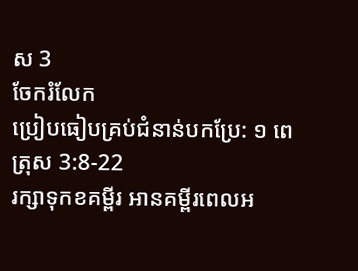ស 3
ចែករំលែក
ប្រៀបធៀបគ្រប់ជំនាន់បកប្រែ: ១ ពេត្រុស 3:8-22
រក្សាទុកខគម្ពីរ អានគម្ពីរពេលអ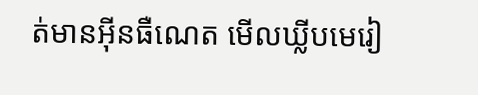ត់មានអ៊ីនធឺណេត មើលឃ្លីបមេរៀ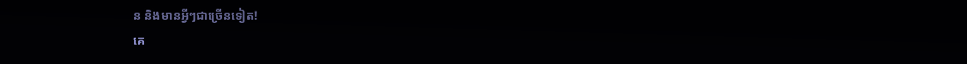ន និងមានអ្វីៗជាច្រើនទៀត!
គេ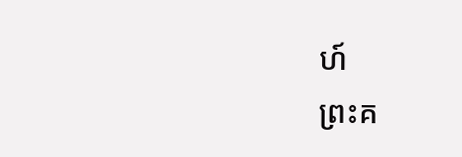ហ៍
ព្រះគ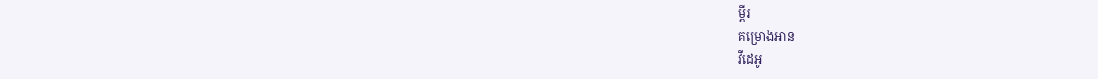ម្ពីរ
គម្រោងអាន
វីដេអូ